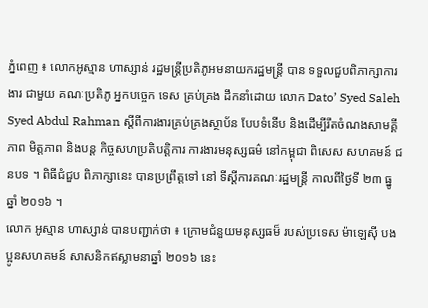ភ្នំពេញ ៖ លោកអូស្មាន ហាស្សាន់ រដ្ឋមន្រ្តីប្រតិភូអមនាយករដ្ឋមន្ត្រី បាន ទទួលជួបពិភាក្សាការងារ ជាមួយ គណៈប្រតិភូ អ្នកបច្ចេក ទេស គ្រប់គ្រង ដឹកនាំដោយ លោក Dato’ Syed Saleh Syed Abdul Rahman ស្តីពីការងារគ្រប់គ្រងស្ថាប័ន បែបទំនើប និងដើម្បីរឹតចំណងសាមគ្គីភាព មិត្ដភាព និងបន្ដ កិច្ចសហប្រតិបត្តិការ ការងារមនុស្សធម៌ នៅកម្ពុជា ពិសេស សហគមន៍ ជនបទ ។ ពិធីជំជួប ពិភាក្សានេះ បានប្រព្រឹត្ដទៅ នៅ ទីស្ដីការគណៈរដ្ឋមន្ដ្រី កាលពីថ្ងៃទី ២៣ ធ្នូ ឆ្នាំ ២០១៦ ។
លោក អូស្មាន ហាស្សាន់ បានបញ្ជាក់ថា ៖ ក្រោមជំនួយមនុស្សធម៏ របស់ប្រទេស ម៉ាឡេសុី បងប្អូនសហគមន៍ សាសនិកឥស្លាមនាឆ្នាំ ២០១៦ នេះ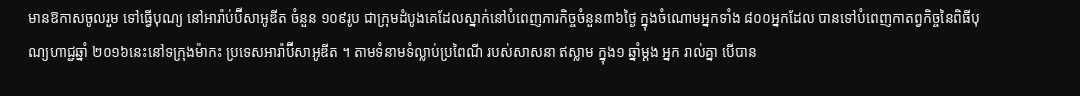មានឱកាសចូលរួម ទៅធ្វើបុណ្យ នៅអារ៉ាប់ប៊ីសាអូឌីត ចំនួន ១០៩រូប ជាក្រុមដំបូងគេដែលស្នាក់នៅបំពេញភារកិច្ចចំនួន៣៦ថ្ងៃ ក្នុងចំណោមអ្នកទាំង ៨០០អ្នកដែល បានទៅបំពេញកាតព្វកិច្ចនៃពិធីបុណ្យហាជ្ជឆ្នាំ ២០១៦នេះនៅទក្រុងម៉ាកះ ប្រទេសអារ៉ាប៊ីសាអូឌីត ។ តាមទំនាមទំល្លាប់ប្រពៃណី របស់សាសនា ឥស្លាម ក្នុង១ ឆ្នាំម្ដង អ្នក រាល់គ្នា បើបាន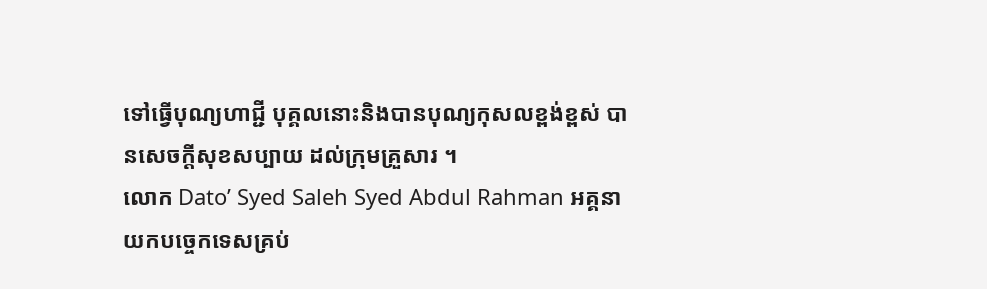ទៅធ្វើបុណ្យហាជ្ជី បុគ្គលនោះនិងបានបុណ្យកុសលខ្ពង់ខ្ពស់ បានសេចក្តីសុខសប្បាយ ដល់ក្រុមគ្រួសារ ។
លោក Dato’ Syed Saleh Syed Abdul Rahman អគ្គនាយកបច្ចេកទេសគ្រប់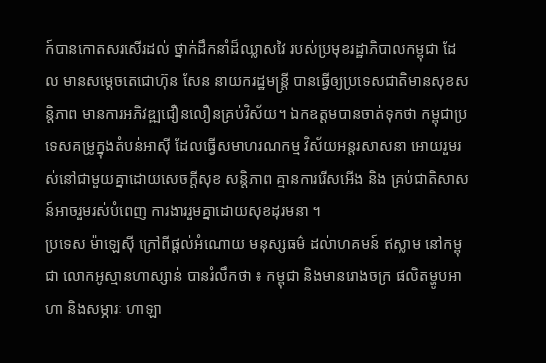ក៍បានកោតសរសើរដល់ ថ្នាក់ដឹកនាំដ៏ឈ្លាសវៃ របស់ប្រមុខរដ្ឋាភិបាលកម្ពុជា ដែល មានសម្តេចតេជោហ៊ុន សែន នាយករដ្ឋមន្ត្រី បានធ្វើឲ្យប្រទេសជាតិមានសុខសន្តិភាព មានការអភិវឌ្ឍជឿនលឿនគ្រប់វិស័យ។ ឯកឧត្ដមបានចាត់ទុកថា កម្ពុជាប្រទេសគម្រូក្នុងតំបន់អាស៊ី ដែលធ្វើសមាហរណកម្ម វិស័យអន្តរសាសនា អោយរួមរស់នៅជាមួយគ្នាដោយសេចក្តីសុខ សន្តិភាព គ្មានការរើសអើង និង គ្រប់ជាតិសាសន៍អាចរួមរស់បំពេញ ការងាររួមគ្នាដោយសុខដុរមនា ។
ប្រទេស ម៉ាឡេសុី ក្រៅពីផ្ដល់អំណោយ មនុស្សធម៌ ដល់ាហគមន៍ ឥស្លាម នៅកម្ពុជា លោកអូស្មានហាស្សាន់ បានរំលឹកថា ៖ កម្ពុជា និងមានរោងចក្រ ផលិតម្ហូបអាហា និងសម្ភារៈ ហាឡា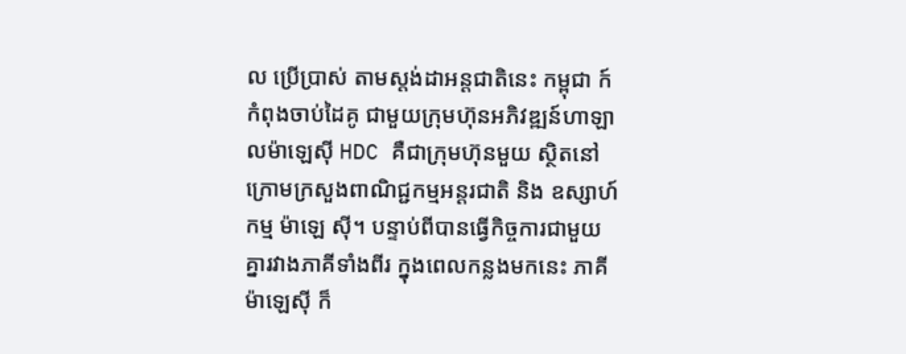ល ប្រើប្រាស់ តាមស្ដង់ដាអន្ដជាតិនេះ កម្ពុជា ក៍កំពុងចាប់ដៃគូ ជាមួយក្រុមហ៊ុនអភិវឌ្ឍន៍ហាឡាលម៉ាឡេស៊ី HDC គឺជាក្រុមហ៊ុនមួយ ស្ថិតនៅក្រោមក្រសួងពាណិជ្ជកម្មអន្តរជាតិ និង ឧស្សាហ៍កម្ម ម៉ាឡេ ស៊ី។ បន្ទាប់ពីបានធ្វើកិច្ចការជាមួយគ្នារវាងភាគីទាំងពីរ ក្នុងពេលកន្លងមកនេះ ភាគីម៉ាឡេស៊ី ក៏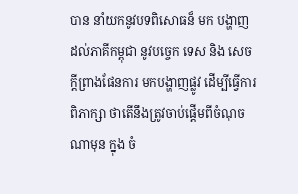បាន នាំយកនូវបទពិសោធន៏ មក បង្ហាញ ដល់ភាគីកម្ពុជា នូវបច្ចេក ទេស និង សេចក្តីព្រាងផែនការ មកបង្ហាញផ្លូវ ដើម្បីធ្វើការពិភាក្សា ថាតើនឹងត្រូវចាប់ផ្តើមពីចំណុចណាមុន ក្នុង ចំ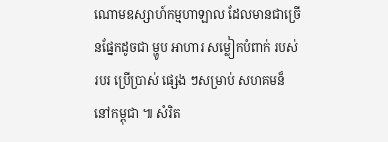ណោមឧស្សាហ៍កម្មហាឡាល ដែលមានជាច្រើនផ្នែកដូចជា ម្ហូប អាហារ សម្លៀកបំពាក់ របស់របរ ប្រើប្រាស់ ផ្សេង ៗសម្រាប់ សហគមន៏នៅកម្ពុជា ៕ សំរិត